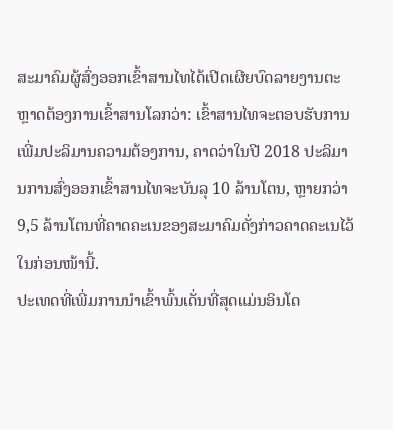ສະມາຄົມຜູ້ສົ່ງອອກເຂົ້າສານໄທໄດ້ເປີດເຜີຍບົດລາຍງານຕະຫຼາດຕ້ອງການເຂົ້າສານໂລກວ່າ: ເຂົ້າສານໄທຈະຕອບຮັບການເພີ່ມປະລິມານຄວາມຕ້ອງການ, ຄາດວ່າໃນປີ 2018 ປະລິມານການສົ່ງອອກເຂົ້າສານໄທຈະບັນລຸ 10 ລ້ານໂຕນ, ຫຼາຍກວ່າ 9,5 ລ້ານໂຕນທີ່ຄາດຄະເນຂອງສະມາຄົມດັ່ງກ່າວຄາດຄະເນໄວ້ໃນກ່ອນໜ້ານີ້.
ປະເທດທີ່ເພີ່ມການນຳເຂົ້າພົ້ນເດັ່ນທີ່ສຸດແມ່ນອິນໂດ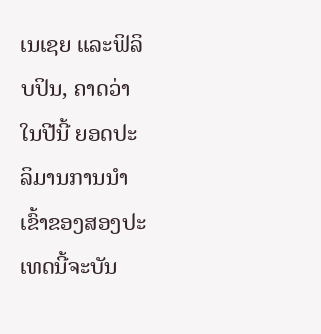ເນເຊຍ ແລະຟິລິບປິນ, ຄາດວ່າໃນປີນີ້ ຍອດປະລິມານການນຳເຂົ້າຂອງສອງປະເທດນີ້ຈະບັນ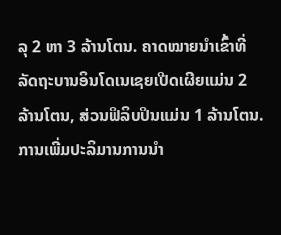ລຸ 2 ຫາ 3 ລ້ານໂຕນ. ຄາດໝາຍນຳເຂົ້າທີ່ລັດຖະບານອິນໂດເນເຊຍເປີດເຜີຍແມ່ນ 2 ລ້ານໂຕນ, ສ່ວນຟິລິບປິນແມ່ນ 1 ລ້ານໂຕນ. ການເພີ່ມປະລິມານການນຳ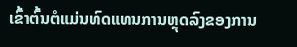ເຂົ້າຕົ້ນຕໍແມ່ນທົດແທນການຫຼຸດລົງຂອງການ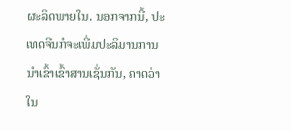ຜະລິດພາຍໃນ. ນອກຈາກນີ້, ປະເທດຈີນກໍຈະເພີ່ມປະລິມານການນຳເຂົ້າເຂົ້າສານເຊັ່ນກັນ, ຄາດວ່າໃນ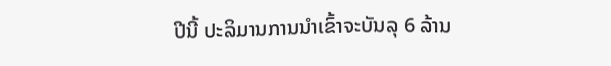ປີນີ້ ປະລິມານການນຳເຂົ້າຈະບັນລຸ 6 ລ້ານ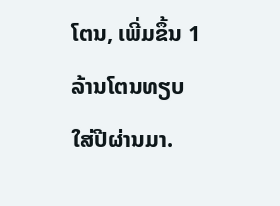ໂຕນ, ເພີ່ມຂຶ້ນ 1 ລ້ານໂຕນທຽບໃສ່ປີຜ່ານມາ.